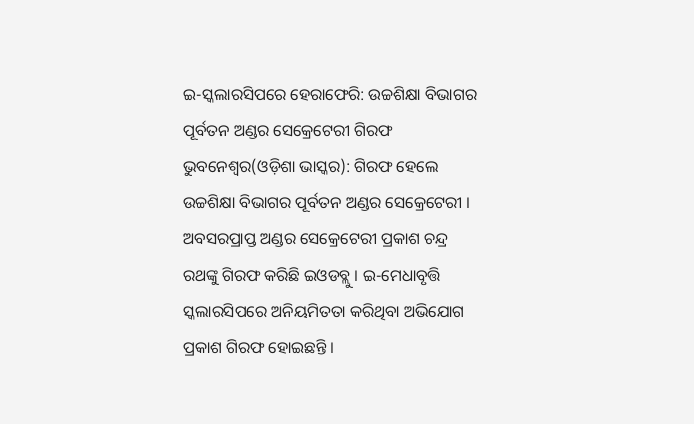ଇ-ସ୍କଲାରସିପରେ ହେରାଫେରି: ଉଚ୍ଚଶିକ୍ଷା ବିଭାଗର ପୂର୍ବତନ ଅଣ୍ଡର ସେକ୍ରେଟେରୀ ଗିରଫ
ଭୁବନେଶ୍ୱର(ଓଡ଼ିଶା ଭାସ୍କର): ଗିରଫ ହେଲେ ଉଚ୍ଚଶିକ୍ଷା ବିଭାଗର ପୂର୍ବତନ ଅଣ୍ଡର ସେକ୍ରେଟେରୀ । ଅବସରପ୍ରାପ୍ତ ଅଣ୍ଡର ସେକ୍ରେଟେରୀ ପ୍ରକାଶ ଚନ୍ଦ୍ର ରଥଙ୍କୁ ଗିରଫ କରିଛି ଇଓଡବ୍ଲୁ । ଇ-ମେଧାବୃତ୍ତି ସ୍କଲାରସିପରେ ଅନିୟମିତତା କରିଥିବା ଅଭିଯୋଗ ପ୍ରକାଶ ଗିରଫ ହୋଇଛନ୍ତି ।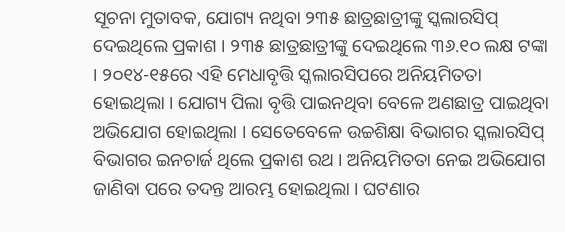ସୂଚନା ମୁତାବକ, ଯୋଗ୍ୟ ନଥିବା ୨୩୫ ଛାତ୍ରଛାତ୍ରୀଙ୍କୁ ସ୍କଲାରସିପ୍ ଦେଇଥିଲେ ପ୍ରକାଶ । ୨୩୫ ଛାତ୍ରଛାତ୍ରୀଙ୍କୁ ଦେଇଥିଲେ ୩୬.୧୦ ଲକ୍ଷ ଟଙ୍କା । ୨୦୧୪-୧୫ରେ ଏହି ମେଧାବୃତ୍ତି ସ୍କଲାରସିପରେ ଅନିୟମିତତା ହୋଇଥିଲା । ଯୋଗ୍ୟ ପିଲା ବୃତ୍ତି ପାଇନଥିବା ବେଳେ ଅଣଛାତ୍ର ପାଇଥିବା ଅଭିଯୋଗ ହୋଇଥିଲା । ସେତେବେଳେ ଉଚ୍ଚଶିକ୍ଷା ବିଭାଗର ସ୍କଲାରସିପ୍ ବିଭାଗର ଇନଚାର୍ଜ ଥିଲେ ପ୍ରକାଶ ରଥ । ଅନିୟମିତତା ନେଇ ଅଭିଯୋଗ ଜାଣିବା ପରେ ତଦନ୍ତ ଆରମ୍ଭ ହୋଇଥିଲା । ଘଟଣାର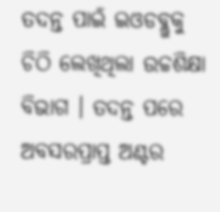ତଦନ୍ତ ପାଇଁ ଇଓଡବ୍ଲୁକୁ ଚିଠି ଲେଖିଥିଲା ଉଚ୍ଚଶିକ୍ଷା ବିଭାଗ । ତଦନ୍ତ ପରେ ଅବସରପ୍ରାପ୍ତ ଅଣ୍ଟର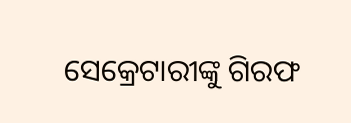ସେକ୍ରେଟାରୀଙ୍କୁ ଗିରଫ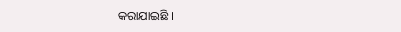କରାଯାଇଛି ।